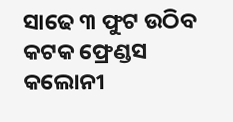ସାଢେ ୩ ଫୁଟ ଉଠିବ କଟକ ଫ୍ରେଣ୍ଡସ କଲୋନୀ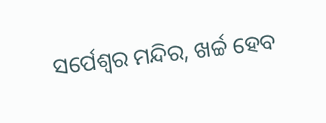ସର୍ପେଶ୍ବର ମନ୍ଦିର, ଖର୍ଚ୍ଚ ହେବ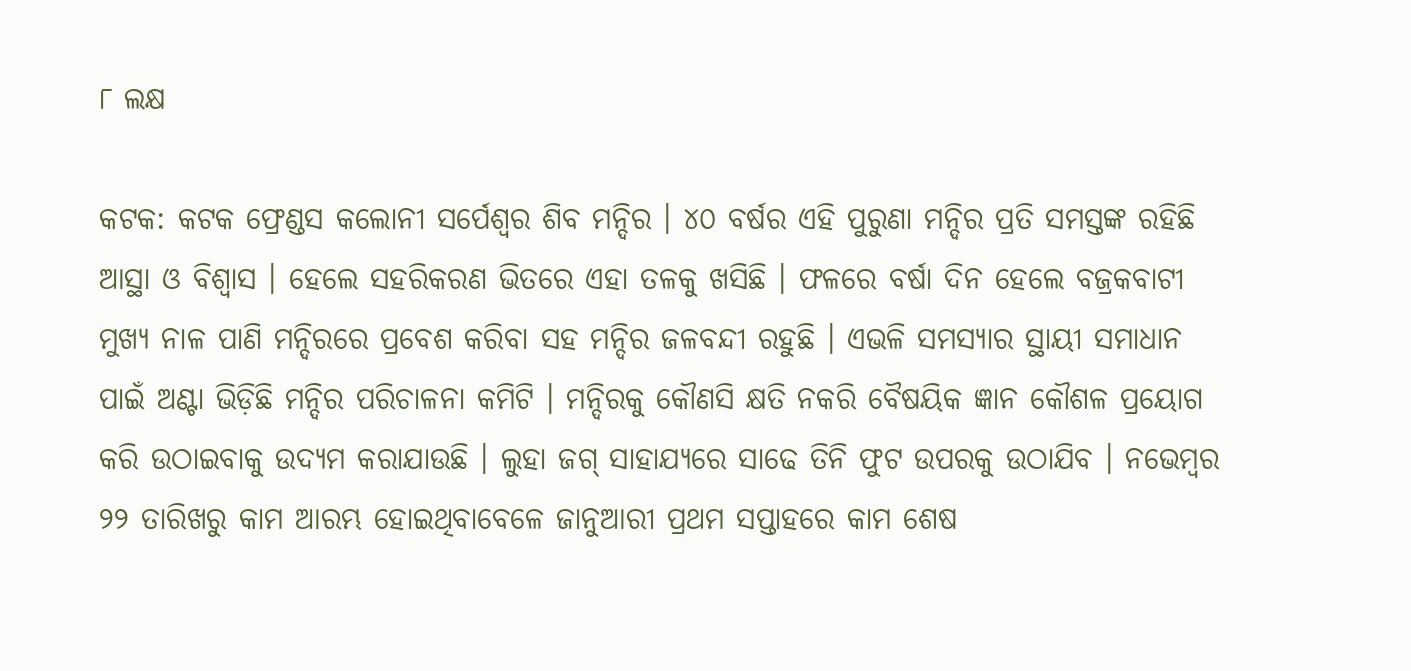୮ ଲକ୍ଷ

କଟକ: କଟକ ଫ୍ରେଣ୍ଡସ କଲୋନୀ ସର୍ପେଶ୍ବର ଶିବ ମନ୍ଦିର । ୪୦ ବର୍ଷର ଏହି ପୁରୁଣା ମନ୍ଦିର ପ୍ରତି ସମସ୍ତଙ୍କ ରହିଛି ଆସ୍ଥା ଓ ବିଶ୍ବାସ । ହେଲେ ସହରିକରଣ ଭିତରେ ଏହା ତଳକୁ ଖସିଛି । ଫଳରେ ବର୍ଷା ଦିନ ହେଲେ ବଜ୍ରକବାଟୀ ମୁଖ୍ୟ ନାଳ ପାଣି ମନ୍ଦିରରେ ପ୍ରବେଶ କରିବା ସହ ମନ୍ଦିର ଜଳବନ୍ଦୀ ରହୁଛି । ଏଭଳି ସମସ୍ୟାର ସ୍ଥାୟୀ ସମାଧାନ ପାଇଁ ଅଣ୍ଟା ଭିଡ଼ିଛି ମନ୍ଦିର ପରିଚାଳନା କମିଟି । ମନ୍ଦିରକୁ କୌଣସି କ୍ଷତି ନକରି ବୈଷୟିକ ଜ୍ଞାନ କୌଶଳ ପ୍ରୟୋଗ କରି ଉଠାଇବାକୁ ଉଦ୍ୟମ କରାଯାଉଛି । ଲୁହା ଜଗ୍ ସାହାଯ୍ୟରେ ସାଢେ ତିନି ଫୁଟ ଉପରକୁ ଉଠାଯିବ । ନଭେମ୍ବର ୨୨ ତାରିଖରୁ କାମ ଆରମ୍ଭ ହୋଇଥିବାବେଳେ ଜାନୁଆରୀ ପ୍ରଥମ ସପ୍ତାହରେ କାମ ଶେଷ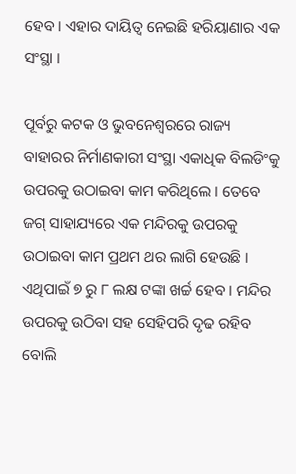ହେବ । ଏହାର ଦାୟିତ୍ୱ ନେଇଛି ହରିୟାଣାର ଏକ ସଂସ୍ଥା ।

ପୂର୍ବରୁ କଟକ ଓ ଭୁବନେଶ୍ବରରେ ରାଜ୍ୟ ବାହାରର ନିର୍ମାଣକାରୀ ସଂସ୍ଥା ଏକାଧିକ ବିଲଡିଂକୁ ଉପରକୁ ଉଠାଇବା କାମ କରିଥିଲେ । ତେବେ ଜଗ୍ ସାହାଯ୍ୟରେ ଏକ ମନ୍ଦିରକୁ ଉପରକୁ ଉଠାଇବା କାମ ପ୍ରଥମ ଥର ଲାଗି ହେଉଛି । ଏଥିପାଇଁ ୭ ରୁ ୮ ଲକ୍ଷ ଟଙ୍କା ଖର୍ଚ୍ଚ ହେବ । ମନ୍ଦିର ଉପରକୁ ଉଠିବା ସହ ସେହିପରି ଦୃଢ ରହିବ ବୋଲି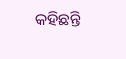କହିଛନ୍ତି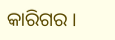କାରିଗର ।